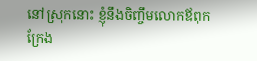នៅស្រុកនោះ ខ្ញុំនឹងចិញ្ចឹមលោកឪពុក ក្រែង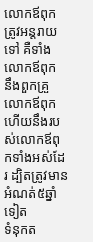លោកឪពុកត្រូវអន្តរាយទៅ គឺទាំងលោកឪពុក នឹងពួកគ្រួលោកឪពុក ហើយនឹងរបស់លោកឪពុកទាំងអស់ដែរ ដ្បិតត្រូវមានអំណត់៥ឆ្នាំទៀត
ទំនុកត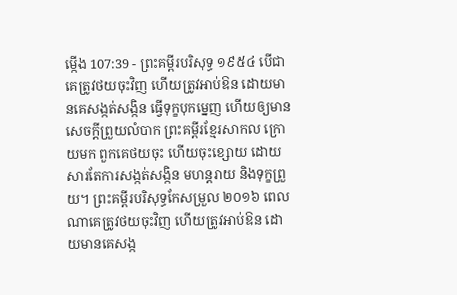ម្កើង 107:39 - ព្រះគម្ពីរបរិសុទ្ធ ១៩៥៤ បើជាគេត្រូវថយចុះវិញ ហើយត្រូវអាប់ឱន ដោយមានគេសង្កត់សង្កិន ធ្វើទុក្ខបុកម្នេញ ហើយឲ្យមានសេចក្ដីព្រួយលំបាក ព្រះគម្ពីរខ្មែរសាកល ក្រោយមក ពួកគេថយចុះ ហើយចុះខ្សោយ ដោយសារតែការសង្កត់សង្កិន មហន្តរាយ និងទុក្ខព្រួយ។ ព្រះគម្ពីរបរិសុទ្ធកែសម្រួល ២០១៦ ពេលណាគេត្រូវថយចុះវិញ ហើយត្រូវអាប់ឱន ដោយមានគេសង្ក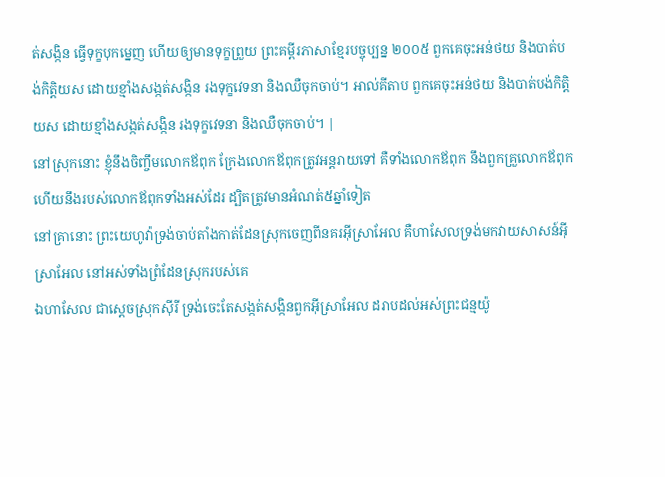ត់សង្កិន ធ្វើទុក្ខបុកម្នេញ ហើយឲ្យមានទុក្ខព្រួយ ព្រះគម្ពីរភាសាខ្មែរបច្ចុប្បន្ន ២០០៥ ពួកគេចុះអន់ថយ និងបាត់បង់កិត្តិយស ដោយខ្មាំងសង្កត់សង្កិន រងទុក្ខវេទនា និងឈឺចុកចាប់។ អាល់គីតាប ពួកគេចុះអន់ថយ និងបាត់បង់កិត្តិយស ដោយខ្មាំងសង្កត់សង្កិន រងទុក្ខវេទនា និងឈឺចុកចាប់។ |
នៅស្រុកនោះ ខ្ញុំនឹងចិញ្ចឹមលោកឪពុក ក្រែងលោកឪពុកត្រូវអន្តរាយទៅ គឺទាំងលោកឪពុក នឹងពួកគ្រួលោកឪពុក ហើយនឹងរបស់លោកឪពុកទាំងអស់ដែរ ដ្បិតត្រូវមានអំណត់៥ឆ្នាំទៀត
នៅគ្រានោះ ព្រះយេហូវ៉ាទ្រង់ចាប់តាំងកាត់ដែនស្រុកចេញពីនគរអ៊ីស្រាអែល គឺហាសែលទ្រង់មកវាយសាសន៍អ៊ីស្រាអែល នៅអស់ទាំងព្រំដែនស្រុករបស់គេ
ឯហាសែល ជាស្តេចស្រុកស៊ីរី ទ្រង់ចេះតែសង្កត់សង្កិនពួកអ៊ីស្រាអែល ដរាបដល់អស់ព្រះជន្មយ៉ូ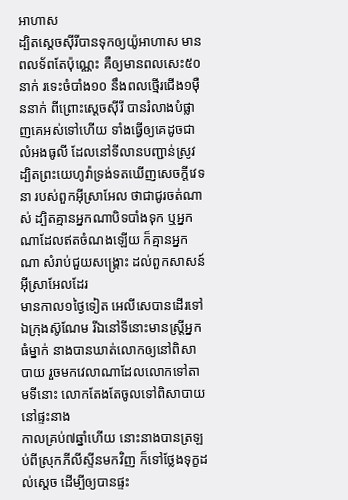អាហាស
ដ្បិតស្តេចស៊ីរីបានទុកឲ្យយ៉ូអាហាស មានពលទ័ពតែប៉ុណ្ណេះ គឺឲ្យមានពលសេះ៥០នាក់ រទេះចំបាំង១០ នឹងពលថ្មើរជើង១ម៉ឺននាក់ ពីព្រោះស្តេចស៊ីរី បានរំលាងបំផ្លាញគេអស់ទៅហើយ ទាំងធ្វើឲ្យគេដូចជាលំអងធូលី ដែលនៅទីលានបញ្ជាន់ស្រូវ
ដ្បិតព្រះយេហូវ៉ាទ្រង់ទតឃើញសេចក្ដីវេទនា របស់ពួកអ៊ីស្រាអែល ថាជាជូរចត់ណាស់ ដ្បិតគ្មានអ្នកណាបិទបាំងទុក ឬអ្នកណាដែលឥតចំណងឡើយ ក៏គ្មានអ្នកណា សំរាប់ជួយសង្គ្រោះ ដល់ពួកសាសន៍អ៊ីស្រាអែលដែរ
មានកាល១ថ្ងៃទៀត អេលីសេបានដើរទៅឯក្រុងស៊ូណែម រីឯនៅទីនោះមានស្ត្រីអ្នកធំម្នាក់ នាងបានឃាត់លោកឲ្យនៅពិសាបាយ រួចមកវេលាណាដែលលោកទៅតាមទីនោះ លោកតែងតែចូលទៅពិសាបាយនៅផ្ទះនាង
កាលគ្រប់៧ឆ្នាំហើយ នោះនាងបានត្រឡប់ពីស្រុកភីលីស្ទីនមកវិញ ក៏ទៅថ្លែងទុក្ខដល់ស្តេច ដើម្បីឲ្យបានផ្ទះ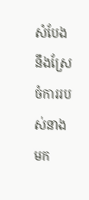សំបែង នឹងស្រែចំការរបស់នាងមក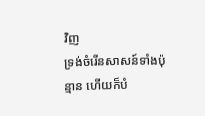វិញ
ទ្រង់ចំរើនសាសន៍ទាំងប៉ុន្មាន ហើយក៏បំ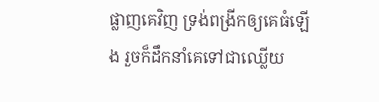ផ្លាញគេវិញ ទ្រង់ពង្រីកឲ្យគេធំឡើង រួចក៏ដឹកនាំគេទៅជាឈ្លើយ